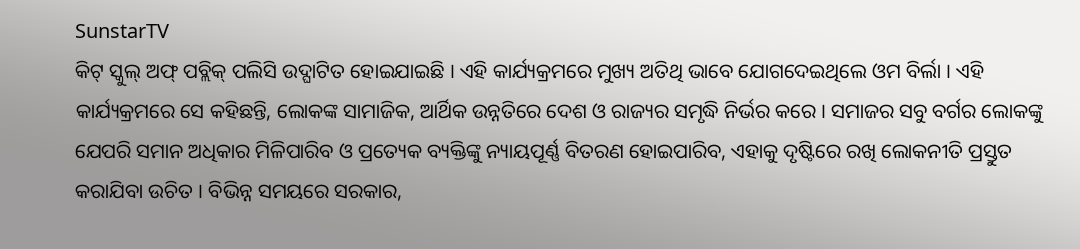SunstarTV
କିଟ୍ ସ୍କୁଲ୍ ଅଫ୍ ପବ୍ଲିକ୍ ପଲିସି ଉଦ୍ଘାଟିତ ହୋଇଯାଇଛି । ଏହି କାର୍ଯ୍ୟକ୍ରମରେ ମୁଖ୍ୟ ଅତିଥି ଭାବେ ଯୋଗଦେଇଥିଲେ ଓମ ବିର୍ଲା । ଏହି କାର୍ଯ୍ୟକ୍ରମରେ ସେ କହିଛନ୍ତି, ଲୋକଙ୍କ ସାମାଜିକ, ଆର୍ଥିକ ଉନ୍ନତିରେ ଦେଶ ଓ ରାଜ୍ୟର ସମୃଦ୍ଧି ନିର୍ଭର କରେ । ସମାଜର ସବୁ ବର୍ଗର ଲୋକଙ୍କୁ ଯେପରି ସମାନ ଅଧିକାର ମିଳିପାରିବ ଓ ପ୍ରତ୍ୟେକ ବ୍ୟକ୍ତିଙ୍କୁ ନ୍ୟାୟପୂର୍ଣ୍ଣ ବିତରଣ ହୋଇପାରିବ, ଏହାକୁ ଦୃଷ୍ଟିରେ ରଖି ଲୋକନୀତି ପ୍ରସ୍ତୁତ କରାଯିବା ଉଚିତ । ବିଭିନ୍ନ ସମୟରେ ସରକାର,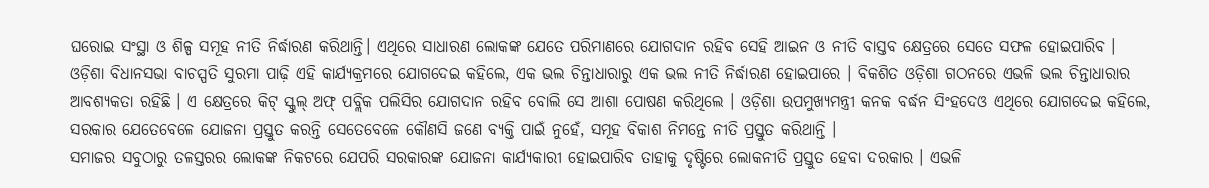ଘରୋଇ ସଂସ୍ଥା ଓ ଶିଳ୍ପ ସମୂହ ନୀତି ନିର୍ଦ୍ଧାରଣ କରିଥାନ୍ତି। ଏଥିରେ ସାଧାରଣ ଲୋକଙ୍କ ଯେତେ ପରିମାଣରେ ଯୋଗଦାନ ରହିବ ସେହି ଆଇନ ଓ ନୀତି ବାସ୍ତବ କ୍ଷେତ୍ରରେ ସେତେ ସଫଳ ହୋଇପାରିବ ।
ଓଡ଼ିଶା ବିଧାନସଭା ବାଚସ୍ପତି ସୁରମା ପାଢ଼ି ଏହି କାର୍ଯ୍ୟକ୍ରମରେ ଯୋଗଦେଇ କହିଲେ, ଏକ ଭଲ ଚିନ୍ତାଧାରାରୁ ଏକ ଭଲ ନୀତି ନିର୍ଦ୍ଧାରଣ ହୋଇପାରେ । ବିକଶିତ ଓଡ଼ିଶା ଗଠନରେ ଏଭଳି ଭଲ ଚିନ୍ତାଧାରାର ଆବଶ୍ୟକତା ରହିଛି । ଏ କ୍ଷେତ୍ରରେ କିଟ୍ ସ୍କୁଲ୍ ଅଫ୍ ପବ୍ଲିକ ପଲିସିର ଯୋଗଦାନ ରହିବ ବୋଲି ସେ ଆଶା ପୋଷଣ କରିଥିଲେ । ଓଡ଼ିଶା ଉପମୁଖ୍ୟମନ୍ତ୍ରୀ କନକ ବର୍ଦ୍ଧନ ସିଂହଦେଓ ଏଥିରେ ଯୋଗଦେଇ କହିଲେ, ସରକାର ଯେତେବେଳେ ଯୋଜନା ପ୍ରସ୍ତୁତ କରନ୍ତି ସେତେବେଳେ କୌଣସି ଜଣେ ବ୍ୟକ୍ତି ପାଇଁ ନୁହେଁ, ସମୂହ ବିକାଶ ନିମନ୍ତେ ନୀତି ପ୍ରସ୍ତୁତ କରିଥାନ୍ତି ।
ସମାଜର ସବୁଠାରୁ ତଳସ୍ତରର ଲୋକଙ୍କ ନିକଟରେ ଯେପରି ସରକାରଙ୍କ ଯୋଜନା କାର୍ଯ୍ୟକାରୀ ହୋଇପାରିବ ତାହାକୁ ଦୃଷ୍ଟିରେ ଲୋକନୀତି ପ୍ରସ୍ତୁତ ହେବା ଦରକାର । ଏଭଳି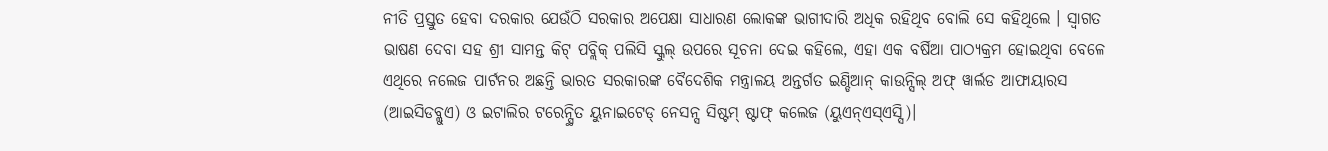ନୀତି ପ୍ରସ୍ତୁତ ହେବା ଦରକାର ଯେଉଁଠି ସରକାର ଅପେକ୍ଷା ସାଧାରଣ ଲୋକଙ୍କ ଭାଗୀଦାରି ଅଧିକ ରହିଥିବ ବୋଲି ସେ କହିଥିଲେ । ସ୍ୱାଗତ ଭାଷଣ ଦେବା ସହ ଶ୍ରୀ ସାମନ୍ତ କିଟ୍ ପବ୍ଲିକ୍ ପଲିସି ସ୍କୁଲ୍ ଉପରେ ସୂଚନା ଦେଇ କହିଲେ, ଏହା ଏକ ବର୍ଷିଆ ପାଠ୍ୟକ୍ରମ ହୋଇଥିବା ବେଳେ ଏଥିରେ ନଲେଜ ପାର୍ଟନର ଅଛନ୍ତି ଭାରତ ସରକାରଙ୍କ ବୈଦେଶିକ ମନ୍ତ୍ରାଳୟ ଅନ୍ତର୍ଗତ ଇଣ୍ଡିଆନ୍ କାଉନ୍ସିଲ୍ ଅଫ୍ ୱାର୍ଲଡ ଆଫାୟାରସ (ଆଇସିଡବ୍ଲୁଏ) ଓ ଇଟାଲିର ଟରେନ୍ସ୍ଥିତ ୟୁନାଇଟେଡ୍ ନେସନ୍ସ ସିଷ୍ଟମ୍ ଷ୍ଟାଫ୍ କଲେଜ (ୟୁଏନ୍ଏସ୍ଏସ୍ସି)।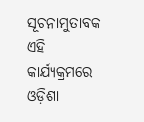ସୂଚନାମୁତାବକ ଏହି କାର୍ଯ୍ୟକ୍ରମରେ ଓଡ଼ିଶା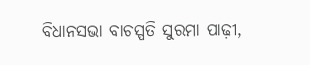ବିଧାନସଭା ବାଚସ୍ପତି ସୁରମା ପାଢ଼ୀ,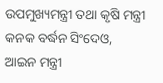ଉପମୁଖ୍ୟମନ୍ତ୍ରୀ ତଥା କୃଷି ମନ୍ତ୍ରୀ କନକ ବର୍ଦ୍ଧନ ସିଂଦେଓ, ଆଇନ ମନ୍ତ୍ରୀ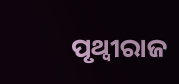ପୃଥ୍ୱୀରାଜ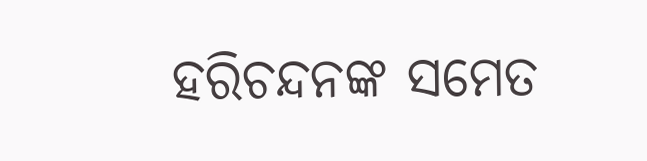ହରିଚନ୍ଦନଙ୍କ ସମେତ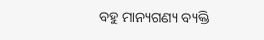ବହୁ ମାନ୍ୟଗଣ୍ୟ ବ୍ୟକ୍ତି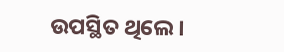ଉପସ୍ଥିତ ଥିଲେ।